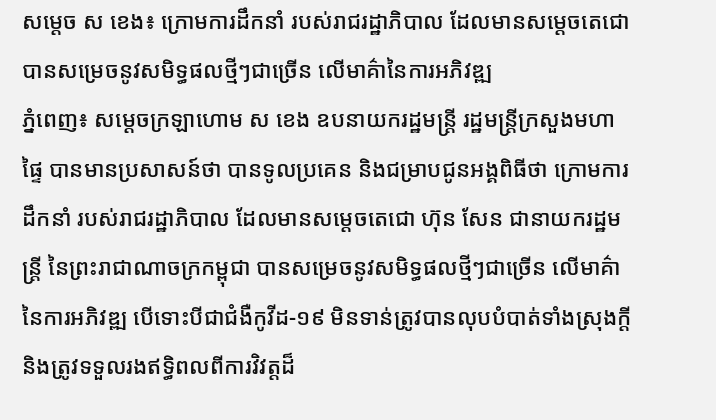សម្តេច ស ខេង៖ ក្រោមការដឹកនាំ របស់រាជរដ្ឋាភិបាល ដែលមានសម្តេចតេជោ បានសម្រេចនូវសមិទ្ធផលថ្មីៗជាច្រើន លើមាគ៌ានៃការអភិវឌ្ឍ
ភ្នំពេញ៖ សម្ដេចក្រឡាហោម ស ខេង ឧបនាយករដ្ឋមន្ត្រី រដ្ឋមន្ត្រីក្រសួងមហាផ្ទៃ បានមានប្រសាសន៍ថា បានទូលប្រគេន និងជម្រាបជូនអង្គពិធីថា ក្រោមការដឹកនាំ របស់រាជរដ្ឋាភិបាល ដែលមានសម្តេចតេជោ ហ៊ុន សែន ជានាយករដ្ឋមន្ត្រី នៃព្រះរាជាណាចក្រកម្ពុជា បានសម្រេចនូវសមិទ្ធផលថ្មីៗជាច្រើន លើមាគ៌ានៃការអភិវឌ្ឍ បើទោះបីជាជំងឺកូវីដ-១៩ មិនទាន់ត្រូវបានលុបបំបាត់ទាំងស្រុងក្តី និងត្រូវទទួលរងឥទ្ធិពលពីការវិវត្តដ៏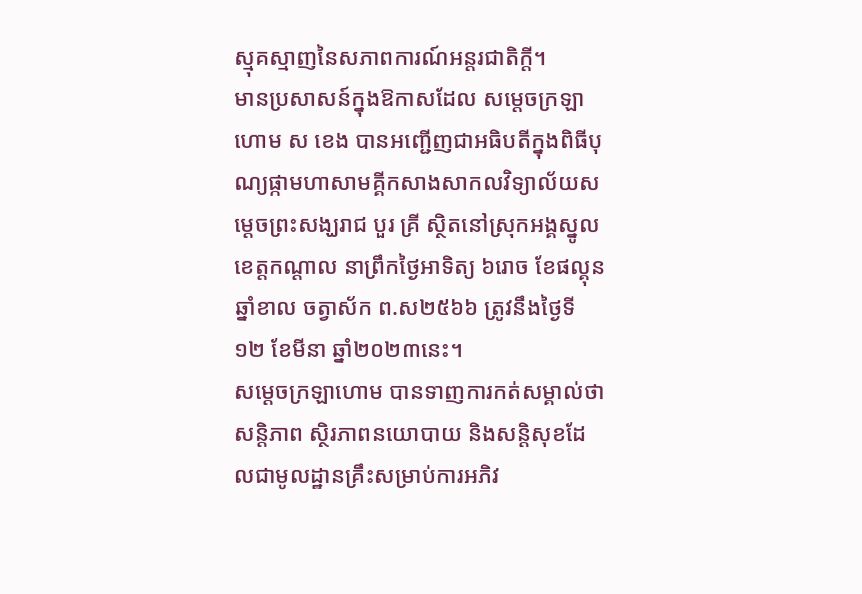ស្មុគស្មាញនៃសភាពការណ៍អន្តរជាតិក្ដី។
មានប្រសាសន៍ក្នុងឱកាសដែល សម្ដេចក្រឡាហោម ស ខេង បានអញ្ជើញជាអធិបតីក្នុងពិធីបុណ្យផ្កាមហាសាមគ្គីកសាងសាកលវិទ្យាល័យសម្ដេចព្រះសង្ឃរាជ បួរ គ្រី ស្ថិតនៅស្រុកអង្គស្នូល ខេត្តកណ្ដាល នាព្រឹកថ្ងៃអាទិត្យ ៦រោច ខែផល្គុន ឆ្នាំខាល ចត្វាស័ក ព.ស២៥៦៦ ត្រូវនឹងថ្ងៃទី១២ ខែមីនា ឆ្នាំ២០២៣នេះ។
សម្ដេចក្រឡាហោម បានទាញការកត់សម្គាល់ថា សន្តិភាព ស្ថិរភាពនយោបាយ និងសន្តិសុខដែលជាមូលដ្ឋានគ្រឹះសម្រាប់ការអភិវ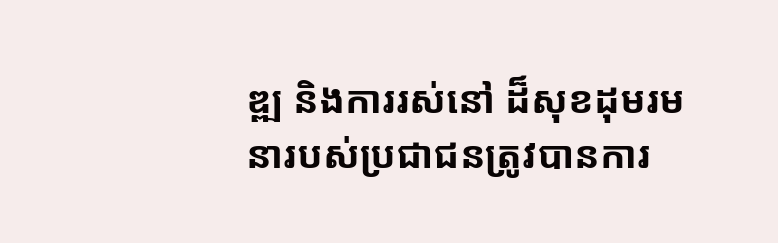ឌ្ឍ និងការរស់នៅ ដ៏សុខដុមរមនារបស់ប្រជាជនត្រូវបានការ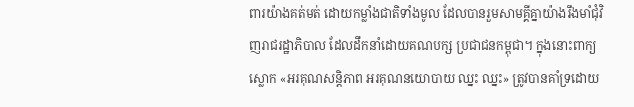ពារយ៉ាងគត់មត់ ដោយកម្លាំងជាតិទាំងមូល ដែលបានរួមសាមគ្គីគ្នាយ៉ាងរឹងមាំជុំវិញរាជរដ្ឋាភិបាល ដែលដឹកនាំដោយគណបក្ស ប្រជាជនកម្ពុជា។ ក្នុងនោះពាក្យស្លោក «អរគុណសន្តិភាព អរគុណនយោបាយ ឈ្នះ ឈ្នះ» ត្រូវបានគាំទ្រដោយ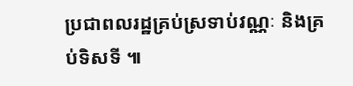ប្រជាពលរដ្ឋគ្រប់ស្រទាប់វណ្ណៈ និងគ្រប់ទិសទី ៕